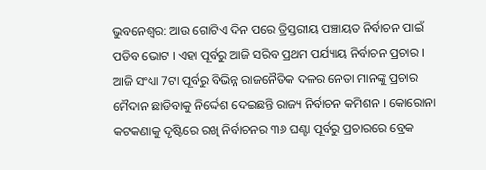ଭୁବନେଶ୍ବର: ଆଉ ଗୋଟିଏ ଦିନ ପରେ ତ୍ରିସ୍ତରୀୟ ପଞ୍ଚାୟତ ନିର୍ବାଚନ ପାଇଁ ପଡିବ ଭୋଟ । ଏହା ପୂର୍ବରୁ ଆଜି ସରିବ ପ୍ରଥମ ପର୍ଯ୍ୟାୟ ନିର୍ବାଚନ ପ୍ରଚାର । ଆଜି ସଂଧ୍ୟା 7ଟା ପୂର୍ବରୁ ବିଭିନ୍ନ ରାଜନୈତିକ ଦଳର ନେତା ମାନଙ୍କୁ ପ୍ରଚାର ମୈଦାନ ଛାଡିବାକୁ ନିର୍ଦ୍ଦେଶ ଦେଇଛନ୍ତି ରାଜ୍ୟ ନିର୍ବାଚନ କମିଶନ । କୋରୋନା କଟକଣାକୁ ଦୃଷ୍ଟିରେ ରଖି ନିର୍ବାଚନର ୩୬ ଘଣ୍ଟା ପୂର୍ବରୁ ପ୍ରଚାରରେ ବ୍ରେକ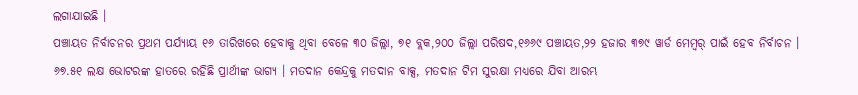ଲଗାଯାଇଛି ।
ପଞ୍ଚାୟତ ନିର୍ବାଚନର ପ୍ରଥମ ପର୍ଯ୍ୟାୟ ୧୬ ତାରିଖରେ ହେବାକୁ ଥିବା ବେଳେ ୩୦ ଜିଲ୍ଲା, ୭୧ ବ୍ଲକ,୨୦୦ ଜିଲ୍ଲା ପରିଷଦ,୧୬୬୯ ପଞ୍ଚାୟତ,୨୨ ହଜାର ୩୭୯ ୱାର୍ଡ ମେମ୍ବର୍ ପାଇଁ ହେବ ନିର୍ବାଚନ । ୬୭.୫୧ ଲକ୍ଷ ଭୋଟରଙ୍କ ହାତରେ ରହିଛି ପ୍ରାର୍ଥୀଙ୍କ ଭାଗ୍ୟ । ମତଦାନ କେନ୍ଦ୍ରକୁ ମତଦାନ ବାକ୍ସ, ମତଦାନ ଟିମ ସୁରକ୍ଷା ମଧ୍ୟରେ ଯିବା ଆରମ୍ଭ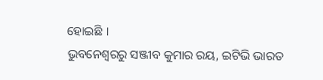ହୋଇଛି ।
ଭୁବନେଶ୍ବରରୁ ସଞ୍ଜୀବ କୁମାର ରୟ, ଇଟିଭି ଭାରତ